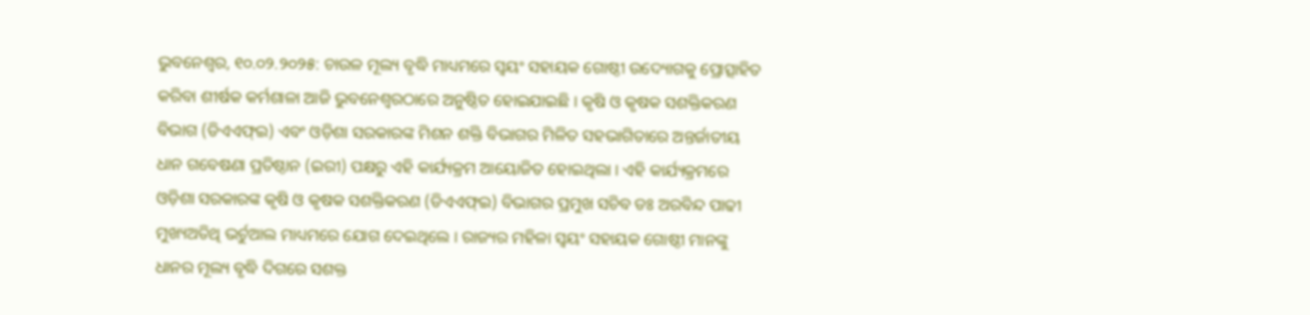ଭୁବନେଶ୍ୱର, ୧୦.୦୨.୨୦୨୫: ଚାଉଳ ମୂଲ୍ୟ ବୃଦ୍ଧି ମାଧ୍ୟମରେ ସ୍ୱୟଂ ସହାୟକ ଗୋଷ୍ଠୀ ଉଦ୍ୟୋଗକୁ ପ୍ରୋତ୍ସାହିତ କରିବା ଶୀର୍ଷକ କର୍ମଶାଳା ଆଜି ଭୁବନେଶ୍ୱରଠାରେ ଅନୁଷ୍ଠିତ ହୋଇଯାଇଛି । କୃଷି ଓ କୃଷକ ସଶକ୍ତିକରଣ ବିଭାଗ (ଡିଏଏଫ୍ଇ) ଏବଂ ଓଡ଼ିଶା ସରକାରଙ୍କ ମିଶନ ଶକ୍ତି ବିଭାଗର ମିଳିତ ସହଭାଗିତାରେ ଅନ୍ତର୍ଜାତୀୟ ଧାନ ଗବେଷଣା ପ୍ରତିଷ୍ଠାନ (ଇରୀ) ପକ୍ଷରୁ ଏହି କାର୍ଯ୍ୟକ୍ରମ ଆୟୋଜିତ ହୋଇଥିଲା । ଏହି କାର୍ଯ୍ୟକ୍ରମରେ ଓଡ଼ିଶା ସରକାରଙ୍କ କୃଷି ଓ କୃଷକ ସଶକ୍ତିକରଣ (ଡିଏଏଫ୍ଇ) ବିଭାଗର ପ୍ରମୁଖ ସଚିବ ଡଃ ଅରବିନ୍ଦ ପାଢୀ ମୁଖ୍ୟଅତିଥି ଭର୍ଚୁଆଲ ମାଧ୍ୟମରେ ଯୋଗ ଦେଇଥିଲେ । ରାଜ୍ୟର ମହିଳା ସ୍ୱୟଂ ସହାୟକ ଗୋଷ୍ଠୀ ମାନଙ୍କୁ ଧାନର ମୂଲ୍ୟ ବୃଦ୍ଧି ଦିଗରେ ସଶକ୍ତ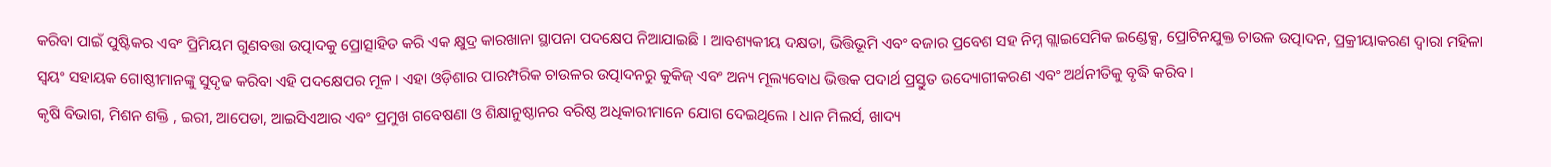କରିବା ପାଇଁ ପୁଷ୍ଟିକର ଏବଂ ପ୍ରିମିୟମ ଗୁଣବତ୍ତା ଉତ୍ପାଦକୁ ପ୍ରୋତ୍ସାହିତ କରି ଏକ କ୍ଷୁଦ୍ର କାରଖାନା ସ୍ଥାପନା ପଦକ୍ଷେପ ନିଆଯାଇଛି । ଆବଶ୍ୟକୀୟ ଦକ୍ଷତା, ଭିତ୍ତିଭୂମି ଏବଂ ବଜାର ପ୍ରବେଶ ସହ ନିମ୍ନ ଗ୍ଲାଇସେମିକ ଇଣ୍ଡେକ୍ସ, ପ୍ରୋଟିନଯୁକ୍ତ ଚାଉଳ ଉତ୍ପାଦନ, ପ୍ରକ୍ରୀୟାକରଣ ଦ୍ୱାରା ମହିଳା ସ୍ୱୟଂ ସହାୟକ ଗୋଷ୍ଠୀମାନଙ୍କୁ ସୁଦୃଢ କରିବା ଏହି ପଦକ୍ଷେପର ମୂଳ । ଏହା ଓଡ଼ିଶାର ପାରମ୍ପରିକ ଚାଉଳର ଉତ୍ପାଦନରୁ କୁକିଜ୍ ଏବଂ ଅନ୍ୟ ମୂଲ୍ୟବୋଧ ଭିତ୍ତକ ପଦାର୍ଥ ପ୍ରସ୍ତୁତ ଉଦ୍ୟୋଗୀକରଣ ଏବଂ ଅର୍ଥନୀତିକୁ ବୃଦ୍ଧି କରିବ ।
କୃଷି ବିଭାଗ, ମିଶନ ଶକ୍ତି , ଇରୀ, ଆପେଡା, ଆଇସିଏଆର ଏବଂ ପ୍ରମୁଖ ଗବେଷଣା ଓ ଶିକ୍ଷାନୁଷ୍ଠାନର ବରିଷ୍ଠ ଅଧିକାରୀମାନେ ଯୋଗ ଦେଇଥିଲେ । ଧାନ ମିଲର୍ସ, ଖାଦ୍ୟ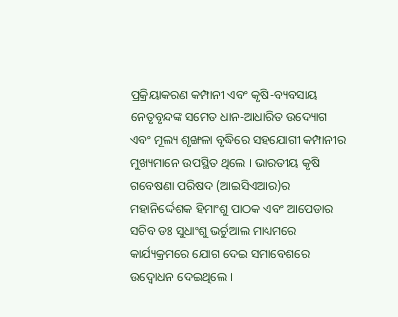ପ୍ରକ୍ରିୟାକରଣ କମ୍ପାନୀ ଏବଂ କୃଷି-ବ୍ୟବସାୟ ନେତୃବୃନ୍ଦଙ୍କ ସମେତ ଧାନ-ଆଧାରିତ ଉଦ୍ୟୋଗ ଏବଂ ମୂଲ୍ୟ ଶୃଙ୍ଖଳା ବୃଦ୍ଧିରେ ସହଯୋଗୀ କମ୍ପାନୀର ମୁଖ୍ୟମାନେ ଉପସ୍ଥିତ ଥିଲେ । ଭାରତୀୟ କୃଷି ଗବେଷଣା ପରିଷଦ (ଆଇସିଏଆର)ର ମହାନିର୍ଦ୍ଦେଶକ ହିମାଂଶୁ ପାଠକ ଏବଂ ଆପେଡାର ସଚିବ ଡଃ ସୁଧାଂଶୁ ଭର୍ଚୁଆଲ ମାଧ୍ୟମରେ କାର୍ଯ୍ୟକ୍ରମରେ ଯୋଗ ଦେଇ ସମାବେଶରେ ଉଦ୍ବୋଧନ ଦେଇଥିଲେ ।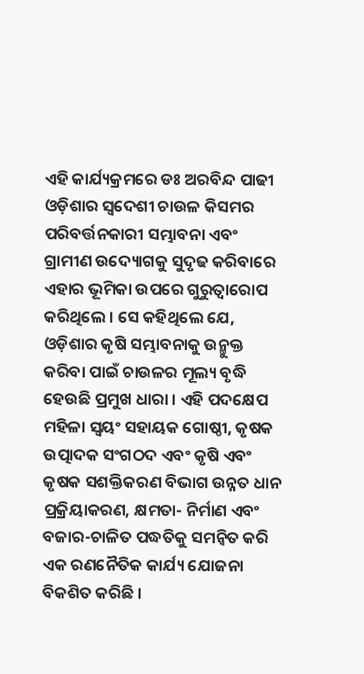ଏହି କାର୍ଯ୍ୟକ୍ରମରେ ଡଃ ଅରବିନ୍ଦ ପାଢୀ ଓଡ଼ିଶାର ସ୍ୱଦେଶୀ ଚାଉଳ କିସମର ପରିବର୍ତ୍ତନକାରୀ ସମ୍ଭାବନା ଏବଂ ଗ୍ରାମୀଣ ଉଦ୍ୟୋଗକୁ ସୁଦୃଢ କରିବାରେ ଏହାର ଭୂମିକା ଉପରେ ଗୁରୁତ୍ୱାରୋପ କରିଥିଲେ । ସେ କହିଥିଲେ ଯେ, ଓଡ଼ିଶାର କୃଷି ସମ୍ଭାବନାକୁ ଉନ୍ମୁକ୍ତ କରିବା ପାଇଁ ଚାଉଳର ମୂଲ୍ୟ ବୃଦ୍ଧି ହେଉଛି ପ୍ରମୁଖ ଧାରା । ଏହି ପଦକ୍ଷେପ ମହିଳା ସ୍ୱୟଂ ସହାୟକ ଗୋଷ୍ଠୀ, କୃଷକ ଉତ୍ପାଦକ ସଂଗଠଦ ଏବଂ କୃଷି ଏବଂ କୃଷକ ସଶକ୍ତିକରଣ ବିଭାଗ ଉନ୍ନତ ଧାନ ପ୍ରକ୍ରିୟାକରଣ, କ୍ଷମତା- ନିର୍ମାଣ ଏବଂ ବଜାର-ଚାଳିତ ପଦ୍ଧତିକୁ ସମନ୍ୱିତ କରି ଏକ ରଣନୈତିକ କାର୍ଯ୍ୟ ଯୋଜନା ବିକଶିତ କରିଛି ।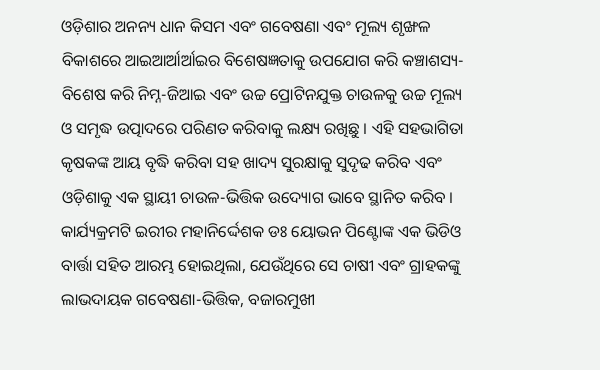ଓଡ଼ିଶାର ଅନନ୍ୟ ଧାନ କିସମ ଏବଂ ଗବେଷଣା ଏବଂ ମୂଲ୍ୟ ଶୃଙ୍ଖଳ ବିକାଶରେ ଆଇଆର୍ଆର୍ଆଇର ବିଶେଷଜ୍ଞତାକୁ ଉପଯୋଗ କରି କଞ୍ଚାଶସ୍ୟ-ବିଶେଷ କରି ନିମ୍ନ-ଜିଆଇ ଏବଂ ଉଚ୍ଚ ପ୍ରୋଟିନଯୁକ୍ତ ଚାଉଳକୁ ଉଚ୍ଚ ମୂଲ୍ୟ ଓ ସମୃଦ୍ଧ ଉତ୍ପାଦରେ ପରିଣତ କରିବାକୁ ଲକ୍ଷ୍ୟ ରଖିଛୁ । ଏହି ସହଭାଗିତା କୃଷକଙ୍କ ଆୟ ବୃଦ୍ଧି କରିବା ସହ ଖାଦ୍ୟ ସୁରକ୍ଷାକୁ ସୁଦୃଢ କରିବ ଏବଂ ଓଡ଼ିଶାକୁ ଏକ ସ୍ଥାୟୀ ଚାଉଳ-ଭିତ୍ତିକ ଉଦ୍ୟୋଗ ଭାବେ ସ୍ଥାନିତ କରିବ ।
କାର୍ଯ୍ୟକ୍ରମଟି ଇରୀର ମହାନିର୍ଦ୍ଦେଶକ ଡଃ ୟୋଭନ ପିଣ୍ଟୋଙ୍କ ଏକ ଭିଡିଓ ବାର୍ତ୍ତା ସହିତ ଆରମ୍ଭ ହୋଇଥିଲା, ଯେଉଁଥିରେ ସେ ଚାଷୀ ଏବଂ ଗ୍ରାହକଙ୍କୁ ଲାଭଦାୟକ ଗବେଷଣା-ଭିତ୍ତିକ, ବଜାରମୁଖୀ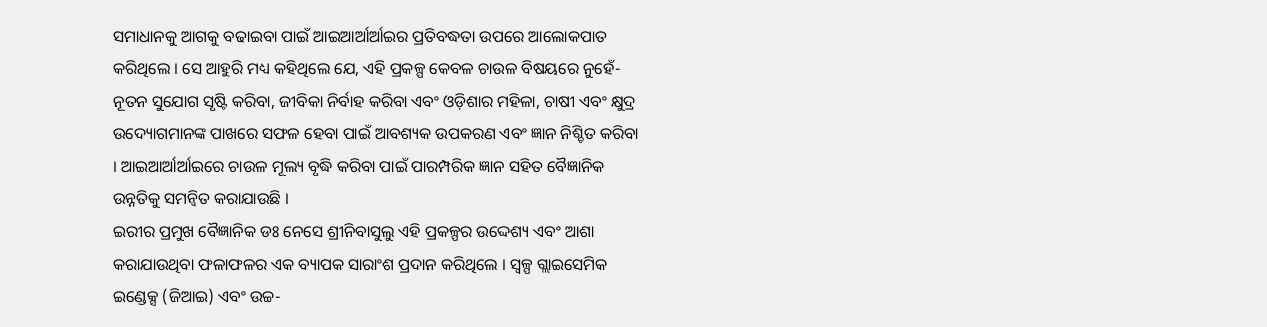ସମାଧାନକୁ ଆଗକୁ ବଢାଇବା ପାଇଁ ଆଇଆର୍ଆର୍ଆଇର ପ୍ରତିବଦ୍ଧତା ଉପରେ ଆଲୋକପାତ କରିଥିଲେ । ସେ ଆହୁରି ମଧ୍ୟ କହିଥିଲେ ଯେ, ଏହି ପ୍ରକଳ୍ପ କେବଳ ଚାଉଳ ବିଷୟରେ ନୁହେଁ- ନୂତନ ସୁଯୋଗ ସୃଷ୍ଟି କରିବା, ଜୀବିକା ନିର୍ବାହ କରିବା ଏବଂ ଓଡ଼ିଶାର ମହିଳା, ଚାଷୀ ଏବଂ କ୍ଷୁଦ୍ର ଉଦ୍ୟୋଗମାନଙ୍କ ପାଖରେ ସଫଳ ହେବା ପାଇଁ ଆବଶ୍ୟକ ଉପକରଣ ଏବଂ ଜ୍ଞାନ ନିଶ୍ଚିତ କରିବା । ଆଇଆର୍ଆର୍ଆଇରେ ଚାଉଳ ମୂଲ୍ୟ ବୃଦ୍ଧି କରିବା ପାଇଁ ପାରମ୍ପରିକ ଜ୍ଞାନ ସହିତ ବୈଜ୍ଞାନିକ ଉନ୍ନତିକୁ ସମନ୍ୱିତ କରାଯାଉଛି ।
ଇରୀର ପ୍ରମୁଖ ବୈଜ୍ଞାନିକ ଡଃ ନେସେ ଶ୍ରୀନିବାସୁଲୁ ଏହି ପ୍ରକଳ୍ପର ଉଦ୍ଦେଶ୍ୟ ଏବଂ ଆଶା କରାଯାଉଥିବା ଫଳାଫଳର ଏକ ବ୍ୟାପକ ସାରାଂଶ ପ୍ରଦାନ କରିଥିଲେ । ସ୍ୱଳ୍ପ ଗ୍ଲାଇସେମିକ ଇଣ୍ଡେକ୍ସ (ଜିଆଇ) ଏବଂ ଉଚ୍ଚ-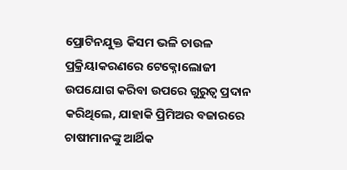ପ୍ରୋଟିନଯୁକ୍ତ କିସମ ଭଳି ଚାଉଳ ପ୍ରକ୍ରିୟାକରଣରେ ଟେକ୍ନୋଲୋଜୀ ଉପଯୋଗ କରିବା ଉପରେ ଗୁରୁତ୍ୱ ପ୍ରଦାନ କରିଥିଲେ, ଯାହାକି ପ୍ରିମିଅର ବଜାରରେ ଚାଷୀମାନଙ୍କୁ ଆର୍ଥିକ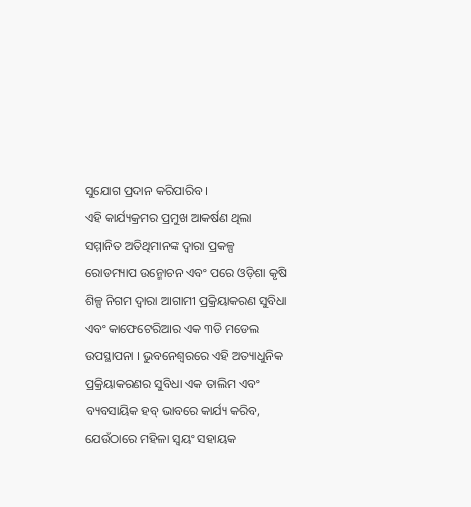ସୁଯୋଗ ପ୍ରଦାନ କରିପାରିବ ।
ଏହି କାର୍ଯ୍ୟକ୍ରମର ପ୍ରମୁଖ ଆକର୍ଷଣ ଥିଲା ସମ୍ମାନିତ ଅତିଥିମାନଙ୍କ ଦ୍ୱାରା ପ୍ରକଳ୍ପ ରୋଡମ୍ୟାପ ଉନ୍ମୋଚନ ଏବଂ ପରେ ଓଡ଼ିଶା କୃଷି ଶିଳ୍ପ ନିଗମ ଦ୍ୱାରା ଆଗାମୀ ପ୍ରକ୍ରିୟାକରଣ ସୁବିଧା ଏବଂ କାଫେଟେରିଆର ଏକ ୩ଡି ମଡେଲ ଉପସ୍ଥାପନା । ଭୁବନେଶ୍ୱରରେ ଏହି ଅତ୍ୟାଧୁନିକ ପ୍ରକ୍ରିୟାକରଣର ସୁବିଧା ଏକ ତାଲିମ ଏବଂ ବ୍ୟବସାୟିକ ହବ୍ ଭାବରେ କାର୍ଯ୍ୟ କରିବ, ଯେଉଁଠାରେ ମହିଳା ସ୍ୱୟଂ ସହାୟକ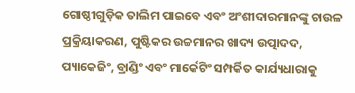ଗୋଷ୍ଠୀଗୁଡ଼ିକ ତାଲିମ ପାଇବେ ଏବଂ ଅଂଶୀଦାରମାନଙ୍କୁ ଚାଉଳ ପ୍ରକ୍ରିୟାକରଣ, ପୁଷ୍ଟିକର ଉଚ୍ଚମାନର ଖାଦ୍ୟ ଉତ୍ପାଦଦ, ପ୍ୟାକେଜିଂ, ବ୍ରାଣ୍ଡିଂ ଏବଂ ମାର୍କେଟିଂ ସମ୍ପର୍କିତ କାର୍ଯ୍ୟଧାରାକୁ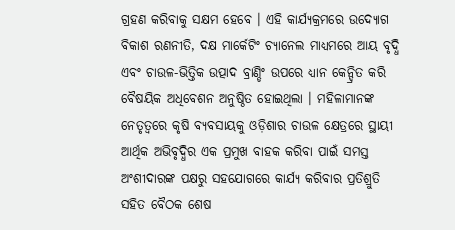ଗ୍ରହଣ କରିବାକୁ ସକ୍ଷମ ହେବେ । ଏହି କାର୍ଯ୍ୟକ୍ରମରେ ଉଦ୍ୟୋଗ ବିକାଶ ରଣନୀତି, ଦକ୍ଷ ମାର୍କେଟିଂ ଚ୍ୟାନେଲ ମାଧ୍ୟମରେ ଆୟ ବୃଦ୍ଧି ଏବଂ ଚାଉଳ-ଭିତ୍ତିକ ଉତ୍ପାଦ ବ୍ରାଣ୍ଡିଂ ଉପରେ ଧ୍ୟାନ କେନ୍ଦ୍ରିତ କରି ବୈଷୟିକ ଅଧିବେଶନ ଅନୁଷ୍ଠିତ ହୋଇଥିଲା । ମହିଳାମାନଙ୍କ ନେତୃତ୍ୱରେ କୃଷି ବ୍ୟବସାୟକୁ ଓଡ଼ିଶାର ଚାଉଳ କ୍ଷେତ୍ରରେ ସ୍ଥାୟୀ ଆର୍ଥିକ ଅଭିବୃଦ୍ଧିର ଏକ ପ୍ରମୁଖ ବାହକ କରିବା ପାଇଁ ସମସ୍ତ ଅଂଶୀଦାରଙ୍କ ପକ୍ଷରୁ ସହଯୋଗରେ କାର୍ଯ୍ୟ କରିବାର ପ୍ରତିଶ୍ରୁତି ସହିତ ବୈଠକ ଶେଷ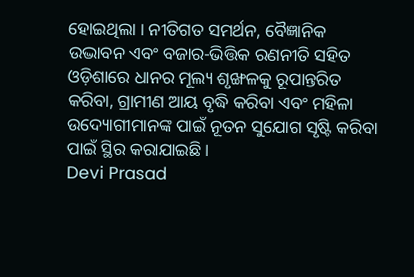ହୋଇଥିଲା । ନୀତିଗତ ସମର୍ଥନ, ବୈଜ୍ଞାନିକ ଉଦ୍ଭାବନ ଏବଂ ବଜାର-ଭିତ୍ତିକ ରଣନୀତି ସହିତ ଓଡ଼ିଶାରେ ଧାନର ମୂଲ୍ୟ ଶୃଙ୍ଖଳକୁ ରୂପାନ୍ତରିତ କରିବା, ଗ୍ରାମୀଣ ଆୟ ବୃଦ୍ଧି କରିବା ଏବଂ ମହିଳା ଉଦ୍ୟୋଗୀମାନଙ୍କ ପାଇଁ ନୂତନ ସୁଯୋଗ ସୃଷ୍ଟି କରିବା ପାଇଁ ସ୍ଥିର କରାଯାଇଛି ।
Devi Prasad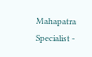Mahapatra
Specialist -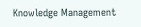Knowledge Management